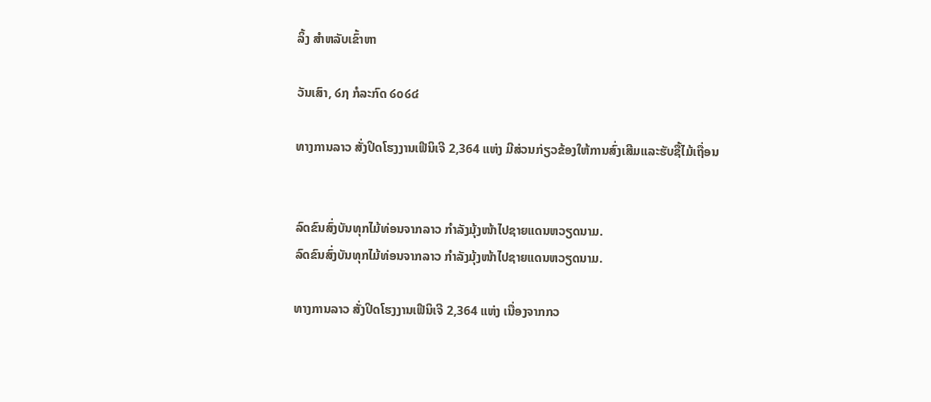ລິ້ງ ສຳຫລັບເຂົ້າຫາ

ວັນເສົາ, ໒໗ ກໍລະກົດ ໒໐໒໔

ທາງການລາວ ສັ່ງປິດໂຮງງານເຟີນິເຈີ 2,364 ແຫ່ງ ມີສ່ວນກ່ຽວຂ້ອງໃຫ້ການສົ່ງເສີມແລະຮັບຊື້ໄມ້ເຖື່ອນ


ລົດຂົນສົ່ງບັນທຸກໄມ້ທ່ອນຈາກລາວ ກຳລັງມຸ້ງໜ້າໄປຊາຍແດນຫວຽດນາມ.
ລົດຂົນສົ່ງບັນທຸກໄມ້ທ່ອນຈາກລາວ ກຳລັງມຸ້ງໜ້າໄປຊາຍແດນຫວຽດນາມ.

ທາງການລາວ ສັ່ງປິດໂຮງງານເຟີນິເຈີ 2,364 ແຫ່ງ ເນື່ອງຈາກກວ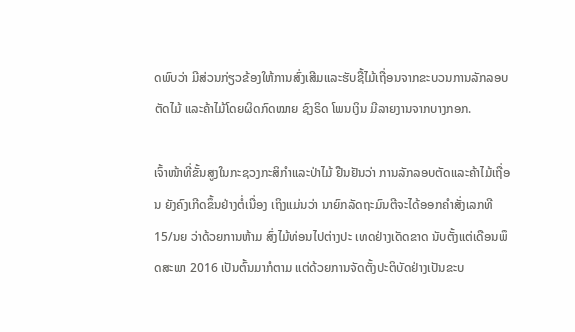ດພົບວ່າ ມີສ່ວນກ່ຽວຂ້ອງໃຫ້ການສົ່ງເສີມແລະຮັບຊື້ໄມ້ເຖື່ອນຈາກຂະບວນການລັກລອບຕັດໄມ້ ແລະຄ້າໄມ້ໂດຍຜິດກົດໝາຍ ຊົງຣິດ ໂພນເງິນ ມີລາຍງານຈາກບາງກອກ.

ເຈົ້າໜ້າທີ່ຂັ້ນສູງໃນກະຊວງກະສິກຳແລະປ່າໄມ້ ຢືນຢັນວ່າ ການລັກລອບຕັດແລະຄ້າໄມ້ເຖື່ອນ ຍັງຄົງເກີດຂຶ້ນຢ່າງຕໍ່ເນື່ອງ ເຖິງແມ່ນວ່າ ນາຍົກລັດຖະມົນຕີຈະໄດ້ອອກຄຳສັ່ງເລກທີ 15/ນຍ ວ່າດ້ວຍການຫ້າມ ສົ່ງໄມ້ທ່ອນໄປຕ່າງປະ ເທດຢ່າງເດັດຂາດ ນັບຕັ້ງແຕ່ເດືອນພຶດສະພາ 2016 ເປັນຕົ້ນມາກໍຕາມ ແຕ່ດ້ວຍການຈັດຕັ້ງປະຕິບັດຢ່າງເປັນຂະບ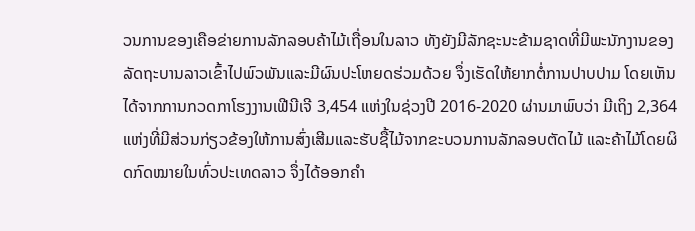ວນການຂອງເຄືອຂ່າຍການລັກລອບຄ້າໄມ້ເຖື່ອນໃນລາວ ທັງຍັງມີລັກຊະນະຂ້າມຊາດທີ່ມີພະນັກງານຂອງລັດຖະບານລາວເຂົ້າໄປພົວພັນແລະມີຜົນປະໂຫຍດຮ່ວມດ້ວຍ ຈຶ່ງເຮັດໃຫ້ຍາກຕໍ່ການປາບປາມ ໂດຍເຫັນໄດ້ຈາກການກວດກາໂຮງງານເຟີນີເຈີ 3,454 ແຫ່ງໃນຊ່ວງປີ 2016-2020 ຜ່ານມາພົບວ່າ ມີເຖິງ 2,364 ແຫ່ງທີ່ມີສ່ວນກ່ຽວຂ້ອງໃຫ້ການສົ່ງເສີມແລະຮັບຊື້ໄມ້ຈາກຂະບວນການລັກລອບຕັດໄມ້ ແລະຄ້າໄມ້ໂດຍຜິດກົດໝາຍໃນທົ່ວປະເທດລາວ ຈຶ່ງໄດ້ອອກຄຳ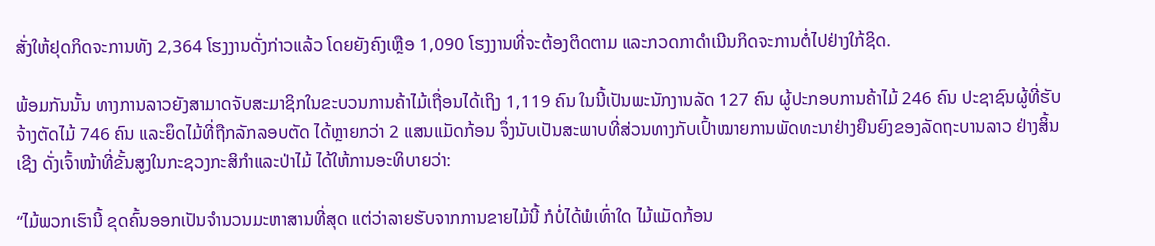ສັ່ງໃຫ້ຢຸດກິດຈະການທັງ 2,364 ໂຮງງານດັ່ງກ່າວແລ້ວ ໂດຍຍັງຄົງເຫຼືອ 1,090 ໂຮງງານທີ່ຈະຕ້ອງຕິດຕາມ ແລະກວດກາດຳເນີນກິດຈະການຕໍ່ໄປຢ່າງໃກ້ຊິດ.

ພ້ອມກັນນັ້ນ ທາງການລາວຍັງສາມາດຈັບສະມາຊິກໃນຂະບວນການຄ້າໄມ້ເຖື່ອນໄດ້ເຖິງ 1,119 ຄົນ ໃນນີ້ເປັນພະນັກງານລັດ 127 ຄົນ ຜູ້ປະກອບການຄ້າໄມ້ 246 ຄົນ ປະຊາຊົນຜູ້ທີ່ຮັບຈ້າງຕັດໄມ້ 746 ຄົນ ແລະຍຶດໄມ້ທີ່ຖືກລັກລອບຕັດ ໄດ້ຫຼາຍກວ່າ 2 ແສນແມັດກ້ອນ ຈຶ່ງນັບເປັນສະພາບທີ່ສ່ວນທາງກັບເປົ້າໝາຍການພັດທະນາຢ່າງຍືນຍົງຂອງລັດຖະບານລາວ ຢ່າງສິ້ນເຊີງ ດັ່ງເຈົ້າໜ້າທີ່ຂັ້ນສູງໃນກະຊວງກະສິກຳແລະປ່າໄມ້ ໄດ້ໃຫ້ການອະທິບາຍວ່າ:

“ໄມ້ພວກເຮົານີ້ ຂຸດຄົ້ນອອກເປັນຈຳນວນມະຫາສານທີ່ສຸດ ແຕ່ວ່າລາຍຮັບຈາກການຂາຍໄມ້ນີ້ ກໍບໍ່ໄດ້ພໍເທົ່າໃດ ໄມ້ແມັດກ້ອນ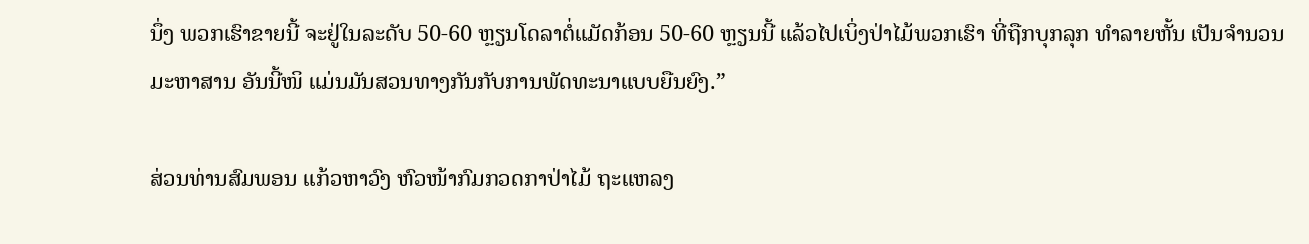ນຶ່ງ ພວກເຮົາຂາຍນີ້ ຈະຢູ່ໃນລະດັບ 50-60 ຫຼຽນໂດລາຕໍ່ແມັດກ້ອນ 50-60 ຫຼຽນນີ້ ແລ້ວໄປເບິ່ງປ່າໄມ້ພວກເຮົາ ທີ່ຖືກບຸກລຸກ ທຳລາຍຫັ້ນ ເປັນຈຳນວນມະຫາສານ ອັນນີ້ໜິ ແມ່ນມັນສວນທາງກັນກັບການພັດທະນາແບບຍືນຍົງ.”

ສ່ວນທ່ານສົມພອນ ແກ້ວຫາວົງ ຫົວໜ້າກົມກວດກາປ່າໄມ້ ຖະແຫລງ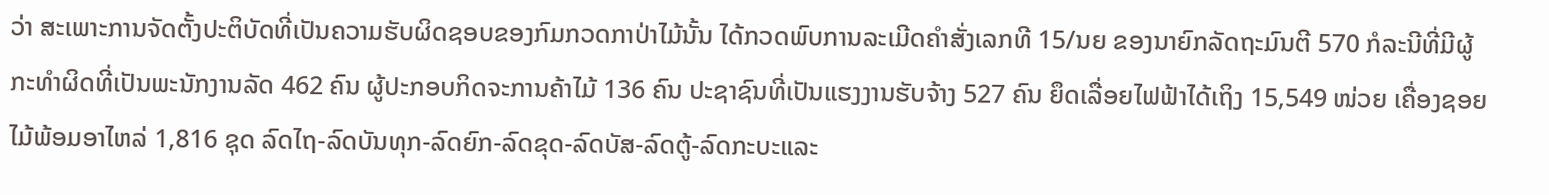ວ່າ ສະເພາະການຈັດຕັ້ງປະຕິບັດທີ່ເປັນຄວາມຮັບຜິດຊອບຂອງກົມກວດກາປ່າໄມ້ນັ້ນ ໄດ້ກວດພົບການລະເມີດຄຳສັ່ງເລກທີ 15/ນຍ ຂອງນາຍົກລັດຖະມົນຕີ 570 ກໍລະນີທີ່ມີຜູ້ກະທຳຜິດທີ່ເປັນພະນັກງານລັດ 462 ຄົນ ຜູ້ປະກອບກິດຈະການຄ້າໄມ້ 136 ຄົນ ປະຊາຊົນທີ່ເປັນແຮງງານຮັບຈ້າງ 527 ຄົນ ຍຶດເລື່ອຍໄຟຟ້າໄດ້ເຖິງ 15,549 ໜ່ວຍ ເຄື່ອງຊອຍໄມ້ພ້ອມອາໄຫລ່ 1,816 ຊຸດ ລົດໄຖ-ລົດບັນທຸກ-ລົດຍົກ-ລົດຂຸດ-ລົດບັສ-ລົດຕູ້-ລົດກະບະແລະ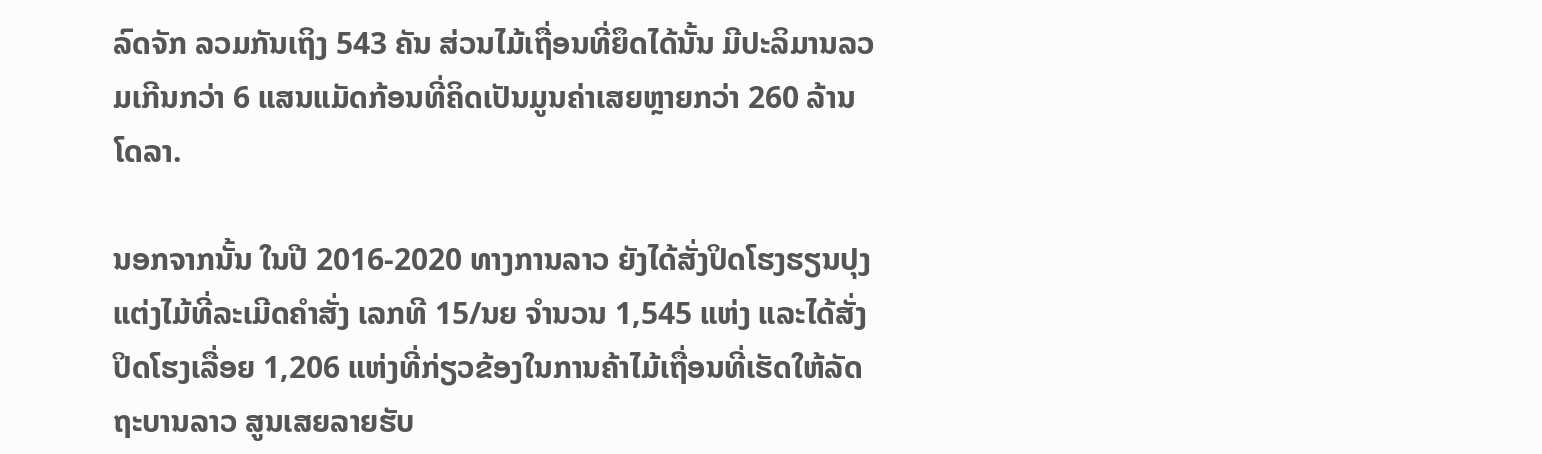ລົດຈັກ ລວມກັນເຖິງ 543 ຄັນ ສ່ວນໄມ້ເຖື່ອນທີ່ຍຶດໄດ້ນັ້ນ ມີປະລິມານລວມເກີນກວ່າ 6 ແສນແມັດກ້ອນທີ່ຄິດເປັນມູນຄ່າເສຍຫຼາຍກວ່າ 260 ລ້ານໂດລາ.

ນອກຈາກນັ້ນ ໃນປີ 2016-2020 ທາງການລາວ ຍັງໄດ້ສັ່ງປິດໂຮງຮຽນປຸງແຕ່ງໄມ້ທີ່ລະເມີດຄຳສັ່ງ ເລກທີ 15/ນຍ ຈຳນວນ 1,545 ແຫ່ງ ແລະໄດ້ສັ່ງປິດໂຮງເລື່ອຍ 1,206 ແຫ່ງທີ່ກ່ຽວຂ້ອງໃນການຄ້າໄມ້ເຖື່ອນທີ່ເຮັດໃຫ້ລັດຖະບານລາວ ສູນເສຍລາຍຮັບ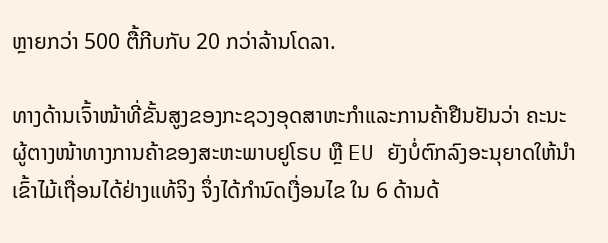ຫຼາຍກວ່າ 500 ຕື້ກີບກັບ 20 ກວ່າລ້ານໂດລາ.

ທາງດ້ານເຈົ້າໜ້າທີ່ຂັ້ນສູງຂອງກະຊວງອຸດສາຫະກຳແລະການຄ້າຢືນຢັນວ່າ ຄະນະຜູ້ຕາງໜ້າທາງການຄ້າຂອງສະຫະພາບຢູໂຣບ ຫຼື EU ຍັງບໍ່ຕົກລົງອະນຸຍາດໃຫ້ນຳເຂົ້າໄມ້ເຖື່ອນໄດ້ຢ່າງແທ້ຈິງ ຈຶ່ງໄດ້ກຳນົດເງື່ອນໄຂ ໃນ 6 ດ້ານດ້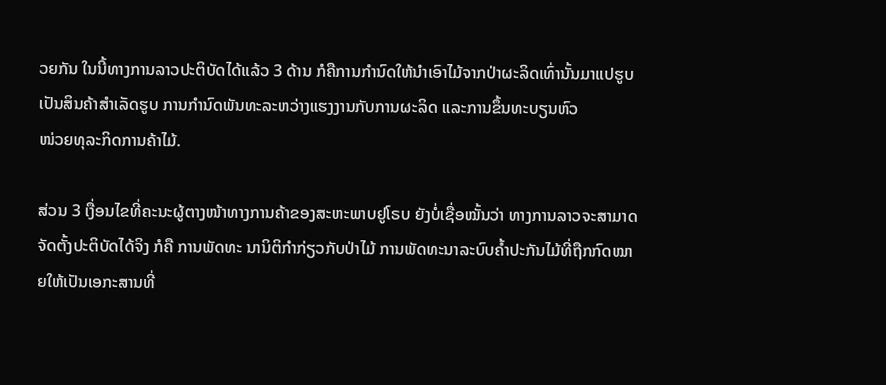ວຍກັນ ໃນນີ້ທາງການລາວປະຕິບັດໄດ້ແລ້ວ 3 ດ້ານ ກໍຄືການກຳນົດໃຫ້ນຳເອົາໄມ້ຈາກປ່າຜະລິດເທົ່ານັ້ນມາແປຮູບເປັນສິນຄ້າສຳເລັດຮູບ ການກຳນົດພັນທະລະຫວ່າງແຮງງານກັບການຜະລິດ ແລະການຂຶ້ນທະບຽນຫົວ
ໜ່ວຍທຸລະກິດການຄ້າໄມ້.

ສ່ວນ 3 ເງື່ອນໄຂທີ່ຄະນະຜູ້ຕາງໜ້າທາງການຄ້າຂອງສະຫະພາບຢູໂຣບ ຍັງບໍ່ເຊື່ອໝັ້ນວ່າ ທາງການລາວຈະສາມາດຈັດຕັ້ງປະຕິບັດໄດ້ຈິງ ກໍຄື ການພັດທະ ນານິຕິກຳກ່ຽວກັບປ່າໄມ້ ການພັດທະນາລະບົບຄ້ຳປະກັນໄມ້ທີ່ຖືກກົດໝາຍໃຫ້ເປັນເອກະສານທີ່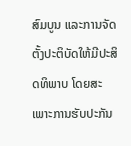ສົມບູນ ແລະການຈັດຕັ້ງປະຕິບັດໃຫ້ມີປະສິດທິພາບ ໂດຍສະ ເພາະການຮັບປະກັນ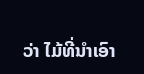ວ່າ ໄມ້ທີ່ນຳເອົາ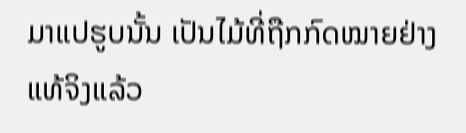ມາແປຮູບນັ້ນ ເປັນໄມ້ທີ່ຖືກກົດໝາຍຢ່າງແທ້ຈິງແລ້ວ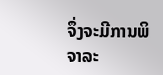ຈຶ່ງຈະມີການພິຈາລະ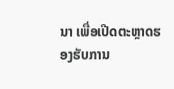ນາ ເພື່ອເປີດຕະຫຼາດຮອງຮັບການ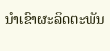ນຳເຂົາຜະລິດຕະພັນ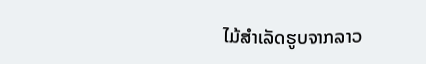ໄມ້ສຳເລັດຮູບຈາກລາວ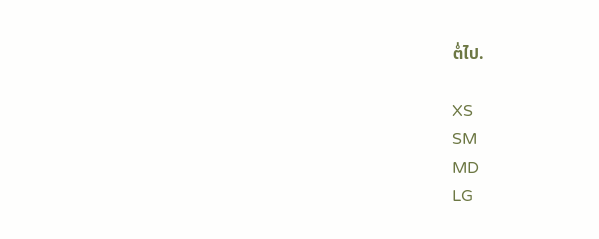ຕໍ່ໄປ.

XS
SM
MD
LG